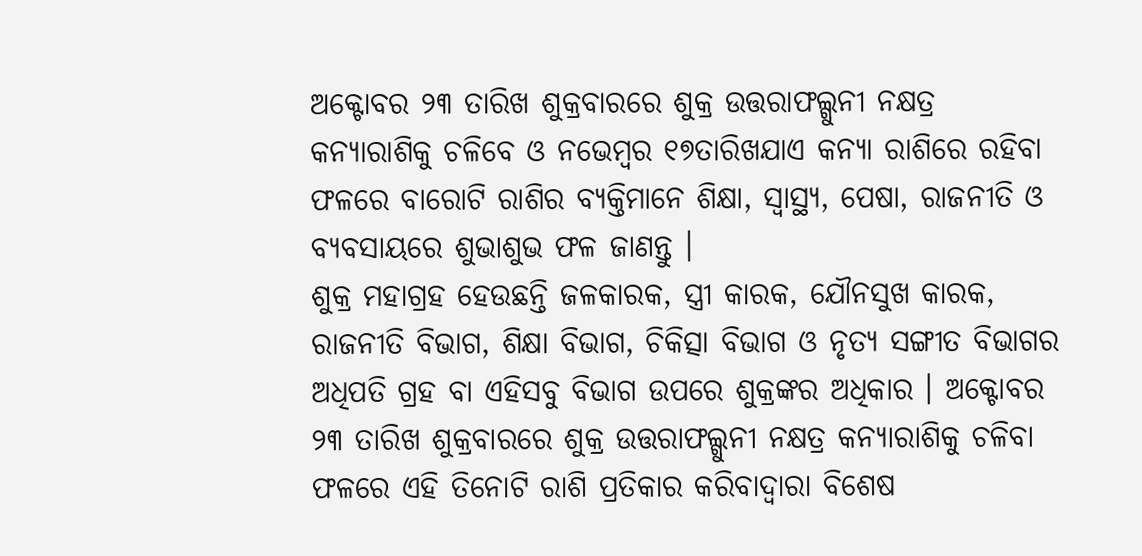ଅକ୍ଟୋବର ୨୩ ତାରିଖ ଶୁକ୍ରବାରରେ ଶୁକ୍ର ଉତ୍ତରାଫଲ୍ଗୁନୀ ନକ୍ଷତ୍ର କନ୍ୟାରାଶିକୁ ଚଳିବେ ଓ ନଭେମ୍ବର ୧୭ତାରିଖଯାଏ କନ୍ୟା ରାଶିରେ ରହିବା ଫଳରେ ବାରୋଟି ରାଶିର ବ୍ୟକ୍ତିମାନେ ଶିକ୍ଷା, ସ୍ୱାସ୍ଥ୍ୟ, ପେଷା, ରାଜନୀତି ଓ ବ୍ୟବସାୟରେ ଶୁଭାଶୁଭ ଫଳ ଜାଣନ୍ତୁ ।
ଶୁକ୍ର ମହାଗ୍ରହ ହେଉଛନ୍ତି ଜଳକାରକ, ସ୍ତ୍ରୀ କାରକ, ଯୌନସୁଖ କାରକ, ରାଜନୀତି ବିଭାଗ, ଶିକ୍ଷା ବିଭାଗ, ଚିକିତ୍ସା ବିଭାଗ ଓ ନୃତ୍ୟ ସଙ୍ଗୀତ ବିଭାଗର ଅଧିପତି ଗ୍ରହ ବା ଏହିସବୁ ବିଭାଗ ଉପରେ ଶୁକ୍ରଙ୍କର ଅଧିକାର । ଅକ୍ଟୋବର ୨୩ ତାରିଖ ଶୁକ୍ରବାରରେ ଶୁକ୍ର ଉତ୍ତରାଫଲ୍ଗୁନୀ ନକ୍ଷତ୍ର କନ୍ୟାରାଶିକୁ ଚଳିବା ଫଳରେ ଏହି ତିନୋଟି ରାଶି ପ୍ରତିକାର କରିବାଦ୍ବାରା ବିଶେଷ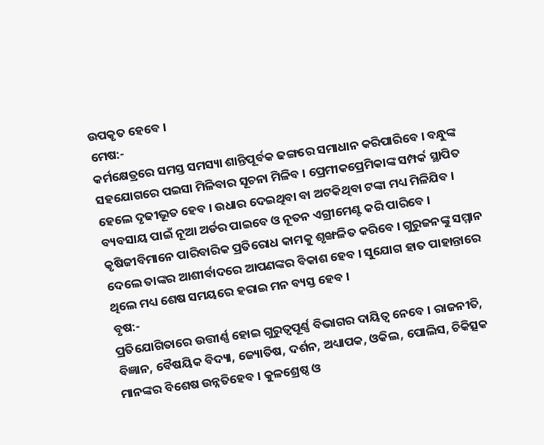ଉପକୃତ ହେବେ ।
ମେଷ:-
କର୍ମକ୍ଷେତ୍ରରେ ସମସ୍ତ ସମସ୍ୟା ଶାନ୍ତିପୂର୍ବକ ଢଙ୍ଗରେ ସମାଧାନ କରିପାରିବେ । ବନ୍ଧୁଙ୍କ ସହଯୋଗରେ ପଇସା ମିଳିବାର ସୂଚନା ମିଳିବ । ପ୍ରେମୀକପ୍ରେମିକାଙ୍କ ସମ୍ପର୍କ ସ୍ଥାପିତ ହେଲେ ଦୃଢୀଭୂତ ହେବ । ଉଧାର ଦେଇଥିବା ବା ଅଟକିଥିବା ଟଙ୍କା ମଧ୍ୟ ମିଳିଯିବ । ବ୍ୟବସାୟ ପାଇଁ ନୂଆ ଅର୍ଡର ପାଇବେ ଓ ନୂତନ ଏଗ୍ରୀମେଣ୍ଟ କରି ପାରିବେ । କୃଷିଜୀବିମାନେ ପାରିବାରିକ ପ୍ରତିରୋଧ କାମକୁ ଶୃଙ୍ଖଳିତ କରିବେ । ଗୁରୁଜନଙ୍କୁ ସମ୍ମାନ ଦେଲେ ତାଙ୍କର ଆଶୀର୍ବାଦରେ ଆପଣଙ୍କର ବିକାଶ ହେବ । ସୁଯୋଗ ହାତ ପାହାନ୍ତାରେ ଥିଲେ ମଧ୍ୟ ଶେଷ ସମୟରେ ହରାଇ ମନ ବ୍ୟସ୍ତ ହେବ ।
ବୃଷ:-
ପ୍ରତିଯୋଗିତାରେ ଉତ୍ତୀର୍ଣ୍ଣ ହୋଇ ଗୁରୁତ୍ୱପୂର୍ଣ୍ଣ ବିଭାଗର ଦାୟିତ୍ୱ ନେବେ । ରାଜନୀତି, ବିଜ୍ଞାନ, ବୈଷୟିକ ବିଦ୍ୟା, ଜ୍ୟୋତିଷ, ଦର୍ଶନ, ଅଧ୍ୟାପକ, ଓକିଲ, ପୋଲିସ, ଚିକିତ୍ସକ ମାନଙ୍କର ବିଶେଷ ଉନ୍ନତିହେବ । କୁଳଶ୍ରେଷ୍ଠ ଓ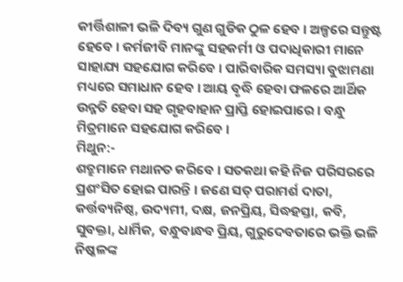କୀର୍ତ୍ତିଶାଳୀ ଭଳି ଦିବ୍ୟ ଗୁଣ ଗୁଡିକ ଠୁଳ ହେବ । ଅଳ୍ପରେ ସନ୍ତୁଷ୍ଟ ହେବେ । କର୍ମଜୀବି ମାନଙ୍କୁ ସହକର୍ମୀ ଓ ପଦାଧିକାରୀ ମାନେ ସାହାଯ୍ୟ ସହଯୋଗ କରିବେ । ପାରିବାରିକ ସମସ୍ୟା ବୁଝାମଣା ମଧ୍ୟରେ ସମାଧାନ ହେବ । ଆୟ ବୃଦ୍ଧି ହେବା ଫଳରେ ଆର୍ଥିକ ଉନ୍ନତି ହେବା ସହ ଗୃହବାହାନ ପ୍ରାପ୍ତି ହୋଇପାରେ । ବନ୍ଧୁ ମିତ୍ରମାନେ ସହଯୋଗ କରିବେ ।
ମିଥୁନ:-
ଶତ୍ରୁମାନେ ମଥାନତ କରିବେ । ସତକଥା କହି ନିଜ ପରିସରରେ ପ୍ରଶଂସିତ ହୋଇ ପାରନ୍ତି । ଜଣେ ସତ୍ ପରାମର୍ଶ ଦାତା, କର୍ତ୍ତବ୍ୟନିଷ୍ଠ, ଉଦ୍ୟମୀ, ଦକ୍ଷ, ଜନପ୍ରିୟ, ସିଦ୍ଧହସ୍ତା, କବି, ସୁବକ୍ତା, ଧାର୍ମିକ, ବନ୍ଧୁବାନ୍ଧବ ପ୍ରିୟ, ଗୁରୁଦେବତାରେ ଭକ୍ତି ଭଳି ନିଷ୍କଳଙ୍କ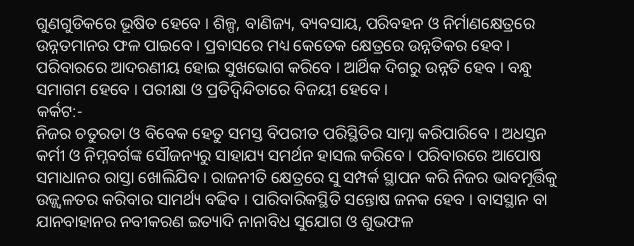ଗୁଣଗୁଡିକରେ ଭୂଷିତ ହେବେ । ଶିଳ୍ପ, ବାଣିଜ୍ୟ, ବ୍ୟବସାୟ, ପରିବହନ ଓ ନିର୍ମାଣକ୍ଷେତ୍ରରେ ଉନ୍ନତମାନର ଫଳ ପାଇବେ । ପ୍ରବାସରେ ମଧ୍ୟ କେତେକ କ୍ଷେତ୍ରରେ ଉନ୍ନତିକର ହେବ । ପରିବାରରେ ଆଦରଣୀୟ ହୋଇ ସୁଖଭୋଗ କରିବେ । ଆର୍ଥିକ ଦିଗରୁ ଉନ୍ନତି ହେବ । ବନ୍ଧୁ ସମାଗମ ହେବେ । ପରୀକ୍ଷା ଓ ପ୍ରତିଦ୍ୱିନ୍ଦିତାରେ ବିଜୟୀ ହେବେ ।
କର୍କଟ:-
ନିଜର ଚତୁରତା ଓ ବିବେକ ହେତୁ ସମସ୍ତ ବିପରୀତ ପରିସ୍ଥିତିର ସାମ୍ନା କରିପାରିବେ । ଅଧସ୍ତନ କର୍ମୀ ଓ ନିମ୍ନବର୍ଗଙ୍କ ସୌଜନ୍ୟରୁ ସାହାଯ୍ୟ ସମର୍ଥନ ହାସଲ କରିବେ । ପରିବାରରେ ଆପୋଷ ସମାଧାନର ରାସ୍ତା ଖୋଲିଯିବ । ରାଜନୀତି କ୍ଷେତ୍ରରେ ସୁ ସମ୍ପର୍କ ସ୍ଥାପନ କରି ନିଜର ଭାବମୂର୍ତ୍ତିକୁ ଉଜ୍ଜ୍ଵଳତର କରିବାର ସାମର୍ଥ୍ୟ ବଢିବ । ପାରିବାରିକସ୍ଥିତି ସନ୍ତୋଷ ଜନକ ହେବ । ବାସସ୍ଥାନ ବା ଯାନବାହାନର ନବୀକରଣ ଇତ୍ୟାଦି ନାନାବିଧ ସୁଯୋଗ ଓ ଶୁଭଫଳ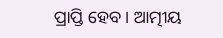ପ୍ରାପ୍ତି ହେବ । ଆତ୍ମୀୟ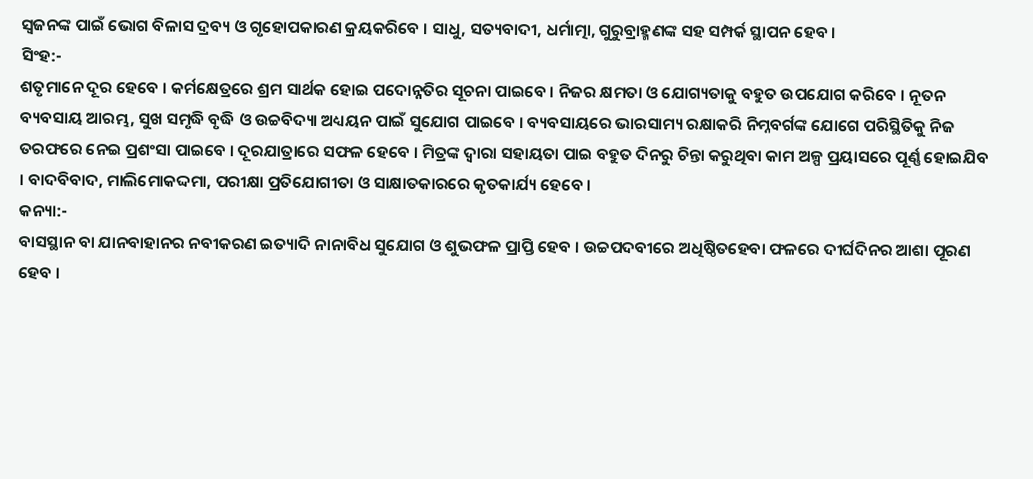ସ୍ଵଜନଙ୍କ ପାଇଁ ଭୋଗ ବିଳାସ ଦ୍ରବ୍ୟ ଓ ଗୃହୋପକାରଣ କ୍ରୟକରିବେ । ସାଧୁ, ସତ୍ୟବାଦୀ, ଧର୍ମାତ୍ମା, ଗୁରୁବ୍ରାହ୍ମଣଙ୍କ ସହ ସମ୍ପର୍କ ସ୍ଥାପନ ହେବ ।
ସିଂହ:-
ଶତୃମାନେ ଦୂର ହେବେ । କର୍ମକ୍ଷେତ୍ରରେ ଶ୍ରମ ସାର୍ଥକ ହୋଇ ପଦୋନ୍ନତିର ସୂଚନା ପାଇବେ । ନିଜର କ୍ଷମତା ଓ ଯୋଗ୍ୟତାକୁ ବହୁତ ଉପଯୋଗ କରିବେ । ନୂତନ ବ୍ୟବସାୟ ଆରମ୍ଭ, ସୁଖ ସମୃଦ୍ଧି ବୃଦ୍ଧି ଓ ଉଚ୍ଚବିଦ୍ୟା ଅଧ୍ୟୟନ ପାଇଁ ସୁଯୋଗ ପାଇବେ । ବ୍ୟବସାୟରେ ଭାରସାମ୍ୟ ରକ୍ଷାକରି ନିମ୍ନବର୍ଗଙ୍କ ଯୋଗେ ପରିସ୍ଥିତିକୁ ନିଜ ତରଫରେ ନେଇ ପ୍ରଶଂସା ପାଇବେ । ଦୂରଯାତ୍ରାରେ ସଫଳ ହେବେ । ମିତ୍ରଙ୍କ ଦ୍ଵାରା ସହାୟତା ପାଇ ବହୁତ ଦିନରୁ ଚିନ୍ତା କରୁଥିବା କାମ ଅଳ୍ପ ପ୍ରୟାସରେ ପୂର୍ଣ୍ଣ ହୋଇଯିବ । ବାଦବିବାଦ, ମାଲିମୋକଦ୍ଦମା, ପରୀକ୍ଷା ପ୍ରତିଯୋଗୀତା ଓ ସାକ୍ଷାତକାରରେ କୃତକାର୍ଯ୍ୟ ହେବେ ।
କନ୍ୟା:-
ବାସସ୍ଥାନ ବା ଯାନବାହାନର ନବୀକରଣ ଇତ୍ୟାଦି ନାନାବିଧ ସୁଯୋଗ ଓ ଶୁଭଫଳ ପ୍ରାପ୍ତି ହେବ । ଉଚ୍ଚପଦବୀରେ ଅଧିଷ୍ଠିତହେବା ଫଳରେ ଦୀର୍ଘଦିନର ଆଶା ପୂରଣ ହେବ ।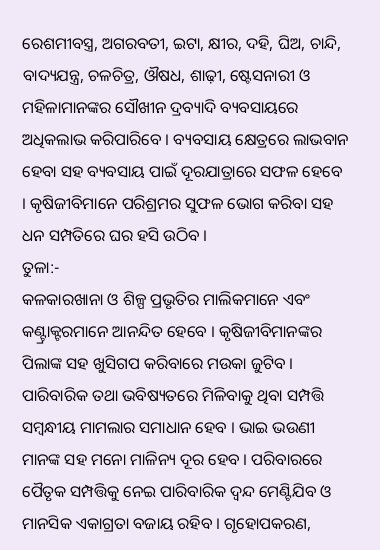ରେଶମୀବସ୍ତ୍ର, ଅଗରବତୀ, ଇଟା, କ୍ଷୀର, ଦହି, ଘିଅ, ଚାନ୍ଦି, ବାଦ୍ୟଯନ୍ତ୍ର, ଚଳଚିତ୍ର, ଔଷଧ, ଶାଢ଼ୀ, ଷ୍ଟେସନାରୀ ଓ ମହିଳାମାନଙ୍କର ସୌଖୀନ ଦ୍ରବ୍ୟାଦି ବ୍ୟବସାୟରେ ଅଧିକଲାଭ କରିପାରିବେ । ବ୍ୟବସାୟ କ୍ଷେତ୍ରରେ ଲାଭବାନ ହେବା ସହ ବ୍ୟବସାୟ ପାଇଁ ଦୂରଯାତ୍ରାରେ ସଫଳ ହେବେ । କୃଷିଜୀବିମାନେ ପରିଶ୍ରମର ସୁଫଳ ଭୋଗ କରିବା ସହ ଧନ ସମ୍ପତିରେ ଘର ହସି ଉଠିବ ।
ତୁଳା:-
କଳକାରଖାନା ଓ ଶିଳ୍ପ ପ୍ରଭୃତିର ମାଲିକମାନେ ଏବଂ କଣ୍ଟ୍ରାକ୍ଟରମାନେ ଆନନ୍ଦିତ ହେବେ । କୃଷିଜୀବିମାନଙ୍କର ପିଲାଙ୍କ ସହ ଖୁସିଗପ କରିବାରେ ମଉକା ଜୁଟିବ । ପାରିବାରିକ ତଥା ଭବିଷ୍ୟତରେ ମିଳିବାକୁ ଥିବା ସମ୍ପତ୍ତି ସମ୍ବନ୍ଧୀୟ ମାମଲାର ସମାଧାନ ହେବ । ଭାଇ ଭଉଣୀ ମାନଙ୍କ ସହ ମନୋ ମାଳିନ୍ୟ ଦୂର ହେବ । ପରିବାରରେ ପୈତୃକ ସମ୍ପତ୍ତିକୁ ନେଇ ପାରିବାରିକ ଦ୍ଵନ୍ଦ ମେଣ୍ଟିଯିବ ଓ ମାନସିକ ଏକାଗ୍ରତା ବଜାୟ ରହିବ । ଗୃହୋପକରଣ,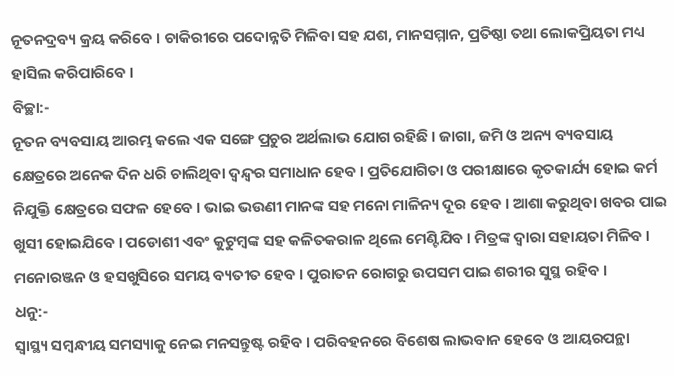ନୂତନଦ୍ରବ୍ୟ କ୍ରୟ କରିବେ । ଚାକିରୀରେ ପଦୋନ୍ନତି ମିଳିବା ସହ ଯଶ, ମାନସମ୍ମାନ, ପ୍ରତିଷ୍ଠା ତଥା ଲୋକପ୍ରିୟତା ମଧ୍ୟ ହାସିଲ କରିପାରିବେ ।
ବିଚ୍ଛା:-
ନୂତନ ବ୍ୟବସାୟ ଆରମ୍ଭ କଲେ ଏକ ସଙ୍ଗେ ପ୍ରଚୁର ଅର୍ଥଲାଭ ଯୋଗ ରହିଛି । ଜାଗା, ଜମି ଓ ଅନ୍ୟ ବ୍ୟବସାୟ କ୍ଷେତ୍ରରେ ଅନେକ ଦିନ ଧରି ଚାଲିଥିବା ଦ୍ୱନ୍ଦ୍ୱର ସମାଧାନ ହେବ । ପ୍ରତିଯୋଗିତା ଓ ପରୀକ୍ଷାରେ କୃତକାର୍ଯ୍ୟ ହୋଇ କର୍ମ ନିଯୁକ୍ତି କ୍ଷେତ୍ରରେ ସଫଳ ହେବେ । ଭାଇ ଭଉଣୀ ମାନଙ୍କ ସହ ମନୋ ମାଳିନ୍ୟ ଦୂର ହେବ । ଆଶା କରୁଥିବା ଖବର ପାଇ ଖୁସୀ ହୋଇଯିବେ । ପଡୋଶୀ ଏବଂ କୁଟୁମ୍ବଙ୍କ ସହ କଳିତକରାଳ ଥିଲେ ମେଣ୍ଟିଯିବ । ମିତ୍ରଙ୍କ ଦ୍ଵାରା ସହାୟତା ମିଳିବ । ମନୋରଞ୍ଜନ ଓ ହସଖୁସିରେ ସମୟ ବ୍ୟତୀତ ହେବ । ପୁରାତନ ରୋଗରୁ ଉପସମ ପାଇ ଶରୀର ସୁସ୍ଥ ରହିବ ।
ଧନୁ:-
ସ୍ୱାସ୍ଥ୍ୟ ସମ୍ବନ୍ଧୀୟ ସମସ୍ୟାକୁ ନେଇ ମନସନ୍ତୁଷ୍ଟ ରହିବ । ପରିବହନରେ ବିଶେଷ ଲାଭବାନ ହେବେ ଓ ଆୟରପନ୍ଥା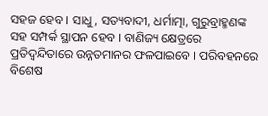ସହଜ ହେବ । ସାଧୁ, ସତ୍ୟବାଦୀ, ଧର୍ମାତ୍ମା, ଗୁରୁବ୍ରାହ୍ମଣଙ୍କ ସହ ସମ୍ପର୍କ ସ୍ଥାପନ ହେବ । ବାଣିଜ୍ୟ କ୍ଷେତ୍ରରେ ପ୍ରତିଦ୍ଵନ୍ଦିତାରେ ଉନ୍ନତମାନର ଫଳପାଇବେ । ପରିବହନରେ ବିଶେଷ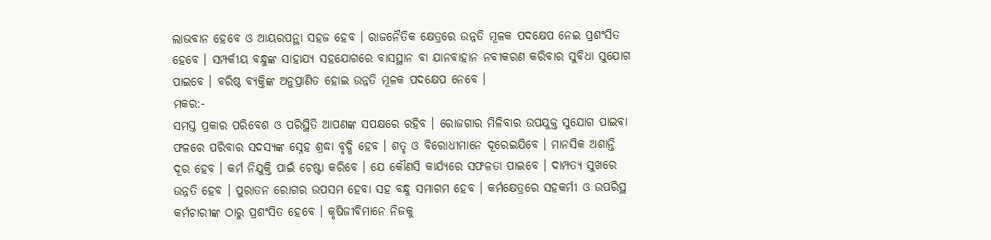ଲାଭବାନ ହେବେ ଓ ଆୟରପନ୍ଥା ସହଜ ହେବ । ରାଜନୈତିକ କ୍ଷେତ୍ରରେ ଉନ୍ନତି ମୂଳକ ପଦକ୍ଷେପ ନେଇ ପ୍ରଶଂସିତ ହେବେ । ସମ୍ପର୍କୀୟ ବନ୍ଧୁଙ୍କ ସାହାଯ୍ୟ ସହଯୋଗରେ ବାସସ୍ଥାନ ବା ଯାନବାହାନ ନବୀକରଣ କରିବାର ସୁବିଧା ସୁଯୋଗ ପାଇବେ । ବରିଷ୍ଠ ବ୍ୟକ୍ତିଙ୍କ ଅନୁପ୍ରାଣିତ ହୋଇ ଉନ୍ନତି ମୂଳକ ପଦକ୍ଷେପ ନେବେ ।
ମକର:-
ସମସ୍ତ ପ୍ରକାର ପରିବେଶ ଓ ପରିସ୍ଥିତି ଆପଣଙ୍କ ସପକ୍ଷରେ ରହିବ । ରୋଜଗାର ମିଳିବାର ଉପଯୁକ୍ତ ସୁଯୋଗ ପାଇବା ଫଳରେ ପରିବାର ସଦସ୍ୟଙ୍କ ସ୍ନେହ ଶ୍ରଦ୍ଧା ବୃଦ୍ଧି ହେବ । ଶତୃ ଓ ବିରୋଧୀମାନେ ଦୂରେଇଯିବେ । ମାନସିକ ଅଶାନ୍ତି ଦୂର ହେବ । କର୍ମ ନିଯୁକ୍ତି ପାଇଁ ଚେଷ୍ଟା କରିବେ । ଯେ କୌଣସି କାର୍ଯ୍ୟରେ ସଫଳତା ପାଇବେ । ଦାମ୍ପତ୍ୟ ସୁଖରେ ଉନ୍ନତି ହେବ । ପୁରାତନ ରୋଗର ଉପସମ ହେବା ସହ ବନ୍ଧୁ ସମାଗମ ହେବ । କର୍ମକ୍ଷେତ୍ରରେ ସହକର୍ମୀ ଓ ଉପରିସ୍ଥ କର୍ମଚାରୀଙ୍କ ଠାରୁ ପ୍ରଶଂସିତ ହେବେ । କୃଷିଜୀବିମାନେ ନିଜକୁ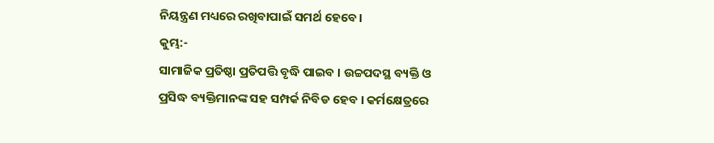ନିୟନ୍ତ୍ରଣ ମଧ୍ୟରେ ରଖିବାପାଇଁ ସମର୍ଥ ହେବେ ।
କୁମ୍ଭ:-
ସାମାଜିକ ପ୍ରତିଷ୍ଠା ପ୍ରତିପତ୍ତି ବୃଦ୍ଧି ପାଇବ । ଉଚ୍ଚପଦସ୍ଥ ବ୍ୟକ୍ତି ଓ ପ୍ରସିଦ୍ଧ ବ୍ୟକ୍ତିମାନଙ୍କ ସହ ସମ୍ପର୍କ ନିବିଡ ହେବ । କର୍ମକ୍ଷେତ୍ରରେ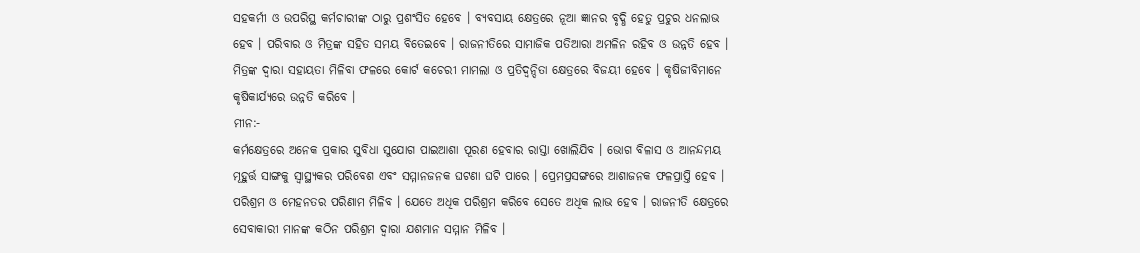ସହକର୍ମୀ ଓ ଉପରିସ୍ଥ କର୍ମଚାରୀଙ୍କ ଠାରୁ ପ୍ରଶଂସିତ ହେବେ । ବ୍ୟବସାୟ କ୍ଷେତ୍ରରେ ନୂଆ ଜ୍ଞାନର ବୃଦ୍ଧି ହେତୁ ପ୍ରଚୁର ଧନଲାଭ ହେବ । ପରିବାର ଓ ମିତ୍ରଙ୍କ ସହିତ ସମୟ ବିତେଇବେ । ରାଜନୀତିରେ ସାମାଜିକ ପତିଆରା ଅମଳିନ ରହିବ ଓ ଉନ୍ନତି ହେବ । ମିତ୍ରଙ୍କ ଦ୍ଵାରା ସହାୟତା ମିଳିବା ଫଳରେ କୋର୍ଟ କଚେରୀ ମାମଲା ଓ ପ୍ରତିଦ୍ୱନ୍ଦିତା କ୍ଷେତ୍ରରେ ବିଜୟୀ ହେବେ । କୃଷିଜୀବିମାନେ କୃଷିକାର୍ଯ୍ୟରେ ଉନ୍ନତି କରିବେ ।
ମୀନ:-
କର୍ମକ୍ଷେତ୍ରରେ ଅନେକ ପ୍ରକାର ସୁବିଧା ସୁଯୋଗ ପାଇଆଶା ପୂରଣ ହେବାର ରାସ୍ତା ଖୋଲିଯିବ । ଭୋଗ ବିଳାସ ଓ ଆନନ୍ଦମୟ ମୂହୁର୍ତ୍ତ ସାଙ୍ଗକୁ ସ୍ଵାସ୍ଥ୍ୟକର ପରିବେଶ ଏବଂ ସମ୍ମାନଜନକ ଘଟଣା ଘଟି ପାରେ । ପ୍ରେମପ୍ରସଙ୍ଗରେ ଆଶାଜନକ ଫଳପ୍ରାପ୍ତି ହେବ । ପରିଶ୍ରମ ଓ ମେହନତର ପରିଣାମ ମିଳିବ । ଯେତେ ଅଧିକ ପରିଶ୍ରମ କରିବେ ସେତେ ଅଧିକ ଲାଭ ହେବ । ରାଜନୀତି କ୍ଷେତ୍ରରେ ସେବାକାରୀ ମାନଙ୍କ କଠିନ ପରିଶ୍ରମ ଦ୍ଵାରା ଯଶମାନ ସମ୍ମାନ ମିଳିବ ।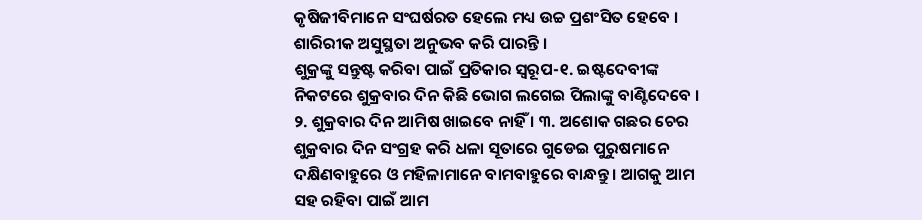କୃଷିଜୀବିମାନେ ସଂଘର୍ଷରତ ହେଲେ ମଧ୍ୟ ଉଚ୍ଚ ପ୍ରଶଂସିତ ହେବେ । ଶାରିରୀକ ଅସୁସ୍ଥତା ଅନୁଭବ କରି ପାରନ୍ତି ।
ଶୁକ୍ରଙ୍କୁ ସନ୍ତୁଷ୍ଟ କରିବା ପାଇଁ ପ୍ରତିକାର ସ୍ୱରୂପ-୧. ଇଷ୍ଟଦେବୀଙ୍କ ନିକଟରେ ଶୁକ୍ରବାର ଦିନ କିଛି ଭୋଗ ଲଗେଇ ପିଲାଙ୍କୁ ବାଣ୍ଟିଦେବେ । ୨. ଶୁକ୍ରବାର ଦିନ ଆମିଷ ଖାଇବେ ନାହିଁ । ୩. ଅଶୋକ ଗଛର ଚେର ଶୁକ୍ରବାର ଦିନ ସଂଗ୍ରହ କରି ଧଳା ସୂତାରେ ଗୁଡେଇ ପୁରୁଷମାନେ ଦକ୍ଷିଣବାହୁରେ ଓ ମହିଳାମାନେ ବାମବାହୁରେ ବାନ୍ଧନ୍ତୁ । ଆଗକୁ ଆମ ସହ ରହିବା ପାଇଁ ଆମ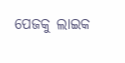ପେଜକୁ ଲାଇକ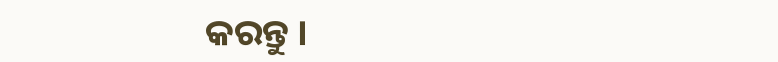କରନ୍ତୁ ।